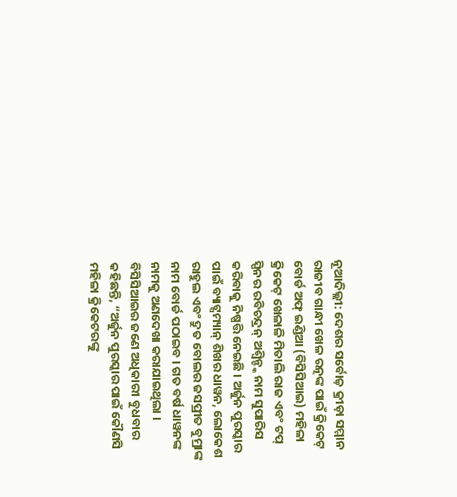ନୂଆଦିଲ୍ଲୀ: ଦେଶର ସର୍ବୋଚ୍ଚ଼ କ୍ରୀଡ଼ା ସମ୍ମାନ ରାଜୀବ ଗାନ୍ଧୀ ଖେଳ ରତ୍ନଙ୍କ ପାଇଁ କ୍ରିକେଟ୍ ବୋର୍ଡ ଅଫ୍ ଇଣ୍ଡିଆ (ବିସିସିଆଇ) ମହିଳା କ୍ରିକେଟ୍ ଖେଳାଳି ମିତାଲି ରାଜ ଏବଂ ଟପ୍ ସ୍ପିନର ରବିଚନ୍ଦ୍ରନ୍ ଅଶ୍ୱିନ୍ଙ୍କ ନାମ ସୁପାରିସ କରିବାକୁ ନିଷ୍ପତ୍ତି ନେଇଛି । ଅର୍ଜୁନ ପୁରସ୍କାର ପାଇଁ ବ୍ୟାଟ୍ସମ୍ୟାନ୍ ଶିଖର ଧାୱନ, ଲୋକେଶ ରାହୁଲ ଏବଂ ଦ୍ରୁତ ବୋଲର ଜସପ୍ରୀତ ବୁମ୍ରାଙ୍କ ନାମ ବୋର୍ଡ ପଠାଇବ । ଗତ ବର୍ଷ ଧାୱନଙ୍କ ନାମକୁ ଅଣଦେଖା କରାଯାଇଥିଲା ।
ବିସିସିଆଇର ଜଣେ ଅଧିକାରୀ ବୁଧବାର କହିଛନ୍ତି, “ଅର୍ଜୁନ ପୁରସ୍କାର ପାଇଁ କୌଣସି ମହିଳା କ୍ରିକେଟରଙ୍କୁ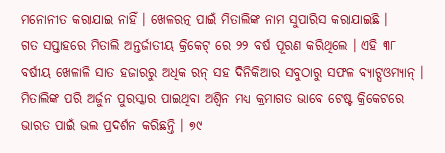ମନୋନୀତ କରାଯାଇ ନାହିଁ । ଖେଳରତ୍ନ ପାଇଁ ମିତାଲିଙ୍କ ନାମ ସୁପାରିସ କରାଯାଇଛି ।
ଗତ ସପ୍ତାହରେ ମିତାଲି ଅନ୍ତର୍ଜାତୀୟ କ୍ରିକେଟ୍ ରେ ୨୨ ବର୍ଷ ପୂରଣ କରିଥିଲେ । ଏହି ୩୮ ବର୍ଷୀୟ ଖେଳାଳି ସାତ ହଜାରରୁ ଅଧିକ ରନ୍ ସହ ଦିନିକିଆର ସବୁଠାରୁ ସଫଳ ବ୍ୟାଟ୍ସଓମ୍ୟାନ୍ । ମିତାଲିଙ୍କ ପରି ଅର୍ଜୁନ ପୁରସ୍କାର ପାଇଥିବା ଅଶ୍ୱିନ ମଧ୍ୟ କ୍ରମାଗତ ଭାବେ ଟେଷ୍ଟ କ୍ରିକେଟରେ ଭାରତ ପାଇଁ ଭଲ ପ୍ରଦର୍ଶନ କରିଛନ୍ତି । ୭୯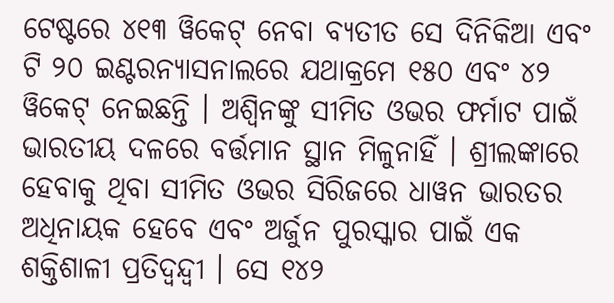ଟେଷ୍ଟରେ ୪୧୩ ୱିକେଟ୍ ନେବା ବ୍ୟତୀତ ସେ ଦିନିକିଆ ଏବଂ ଟି ୨୦ ଇଣ୍ଟରନ୍ୟାସନାଲରେ ଯଥାକ୍ରମେ ୧୫୦ ଏବଂ ୪୨ ୱିକେଟ୍ ନେଇଛନ୍ତି । ଅଶ୍ୱିନଙ୍କୁ ସୀମିତ ଓଭର ଫର୍ମାଟ ପାଇଁ ଭାରତୀୟ ଦଳରେ ବର୍ତ୍ତମାନ ସ୍ଥାନ ମିଳୁନାହିଁ । ଶ୍ରୀଲଙ୍କାରେ ହେବାକୁ ଥିବା ସୀମିତ ଓଭର ସିରିଜରେ ଧାୱନ ଭାରତର ଅଧିନାୟକ ହେବେ ଏବଂ ଅର୍ଜୁନ ପୁରସ୍କାର ପାଇଁ ଏକ ଶକ୍ତିଶାଳୀ ପ୍ରତିଦ୍ୱନ୍ଦ୍ୱୀ । ସେ ୧୪୨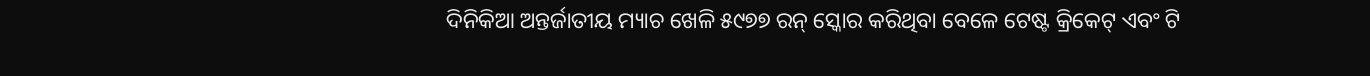ଦିନିକିଆ ଅନ୍ତର୍ଜାତୀୟ ମ୍ୟାଚ ଖେଳି ୫୯୭୭ ରନ୍ ସ୍କୋର କରିଥିବା ବେଳେ ଟେଷ୍ଟ କ୍ରିକେଟ୍ ଏବଂ ଟି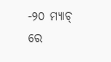-୨୦ ମ୍ୟାଚ୍ ରେ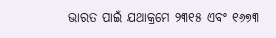ଭାରତ ପାଇଁ ଯଥାକ୍ରମେ ୨୩୧୫ ଏବଂ ୧୬୭୩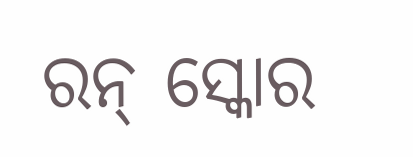ରନ୍ ସ୍କୋର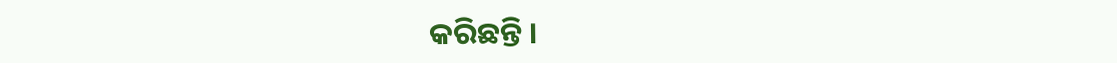କରିଛନ୍ତି ।